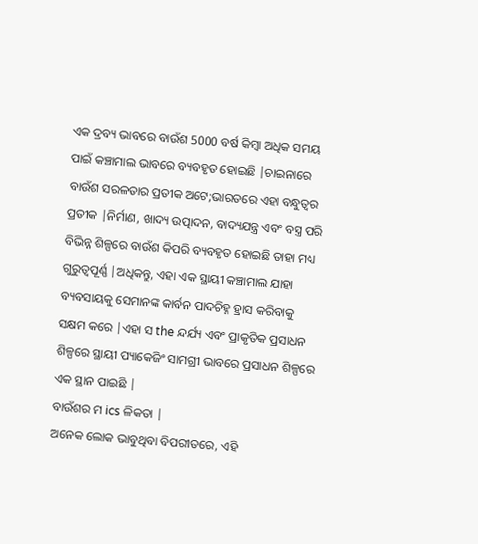ଏକ ଦ୍ରବ୍ୟ ଭାବରେ ବାଉଁଶ 5000 ବର୍ଷ କିମ୍ବା ଅଧିକ ସମୟ ପାଇଁ କଞ୍ଚାମାଲ ଭାବରେ ବ୍ୟବହୃତ ହୋଇଛି |ଚାଇନାରେ ବାଉଁଶ ସରଳତାର ପ୍ରତୀକ ଅଟେ;ଭାରତରେ ଏହା ବନ୍ଧୁତ୍ୱର ପ୍ରତୀକ |ନିର୍ମାଣ, ଖାଦ୍ୟ ଉତ୍ପାଦନ, ବାଦ୍ୟଯନ୍ତ୍ର ଏବଂ ବସ୍ତ୍ର ପରି ବିଭିନ୍ନ ଶିଳ୍ପରେ ବାଉଁଶ କିପରି ବ୍ୟବହୃତ ହୋଇଛି ତାହା ମଧ୍ୟ ଗୁରୁତ୍ୱପୂର୍ଣ୍ଣ |ଅଧିକନ୍ତୁ, ଏହା ଏକ ସ୍ଥାୟୀ କଞ୍ଚାମାଲ ଯାହା ବ୍ୟବସାୟକୁ ସେମାନଙ୍କ କାର୍ବନ ପାଦଚିହ୍ନ ହ୍ରାସ କରିବାକୁ ସକ୍ଷମ କରେ |ଏହା ସ the ନ୍ଦର୍ଯ୍ୟ ଏବଂ ପ୍ରାକୃତିକ ପ୍ରସାଧନ ଶିଳ୍ପରେ ସ୍ଥାୟୀ ପ୍ୟାକେଜିଂ ସାମଗ୍ରୀ ଭାବରେ ପ୍ରସାଧନ ଶିଳ୍ପରେ ଏକ ସ୍ଥାନ ପାଇଛି |
ବାଉଁଶର ମ ics ଳିକତା |
ଅନେକ ଲୋକ ଭାବୁଥିବା ବିପରୀତରେ, ଏହି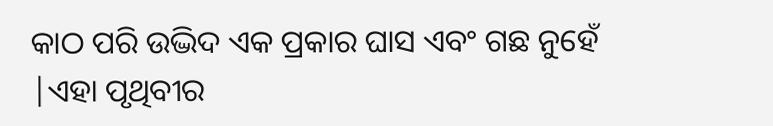କାଠ ପରି ଉଦ୍ଭିଦ ଏକ ପ୍ରକାର ଘାସ ଏବଂ ଗଛ ନୁହେଁ |ଏହା ପୃଥିବୀର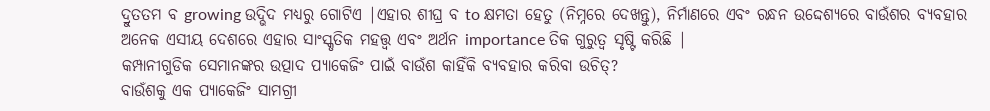ଦ୍ରୁତତମ ବ growing ଉଦ୍ଭିଦ ମଧ୍ୟରୁ ଗୋଟିଏ |ଏହାର ଶୀଘ୍ର ବ to କ୍ଷମତା ହେତୁ (ନିମ୍ନରେ ଦେଖନ୍ତୁ), ନିର୍ମାଣରେ ଏବଂ ରନ୍ଧନ ଉଦ୍ଦେଶ୍ୟରେ ବାଉଁଶର ବ୍ୟବହାର ଅନେକ ଏସୀୟ ଦେଶରେ ଏହାର ସାଂସ୍କୃତିକ ମହତ୍ତ୍ୱ ଏବଂ ଅର୍ଥନ importance ତିକ ଗୁରୁତ୍ୱ ସୃଷ୍ଟି କରିଛି |
କମ୍ପାନୀଗୁଡିକ ସେମାନଙ୍କର ଉତ୍ପାଦ ପ୍ୟାକେଜିଂ ପାଇଁ ବାଉଁଶ କାହିଁକି ବ୍ୟବହାର କରିବା ଉଚିତ୍?
ବାଉଁଶକୁ ଏକ ପ୍ୟାକେଜିଂ ସାମଗ୍ରୀ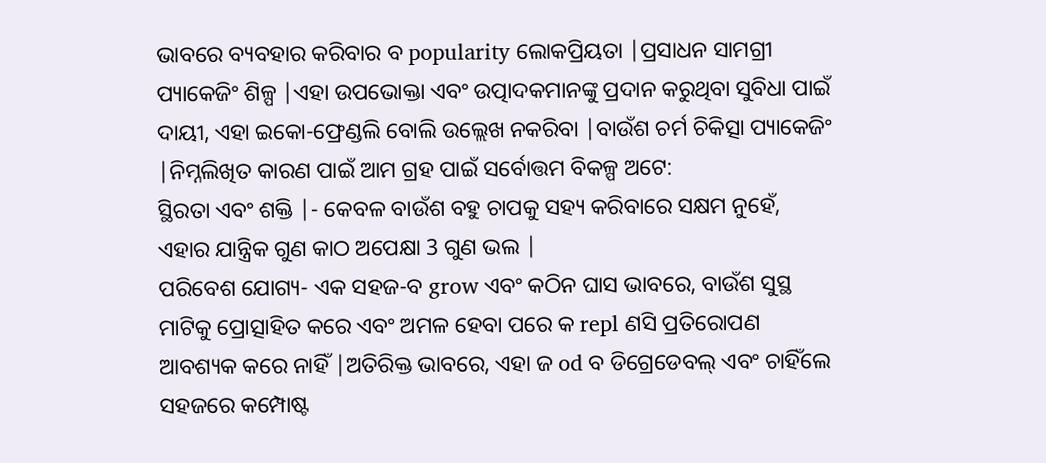ଭାବରେ ବ୍ୟବହାର କରିବାର ବ popularity ଲୋକପ୍ରିୟତା |ପ୍ରସାଧନ ସାମଗ୍ରୀ ପ୍ୟାକେଜିଂ ଶିଳ୍ପ |ଏହା ଉପଭୋକ୍ତା ଏବଂ ଉତ୍ପାଦକମାନଙ୍କୁ ପ୍ରଦାନ କରୁଥିବା ସୁବିଧା ପାଇଁ ଦାୟୀ, ଏହା ଇକୋ-ଫ୍ରେଣ୍ଡଲି ବୋଲି ଉଲ୍ଲେଖ ନକରିବା |ବାଉଁଶ ଚର୍ମ ଚିକିତ୍ସା ପ୍ୟାକେଜିଂ |ନିମ୍ନଲିଖିତ କାରଣ ପାଇଁ ଆମ ଗ୍ରହ ପାଇଁ ସର୍ବୋତ୍ତମ ବିକଳ୍ପ ଅଟେ:
ସ୍ଥିରତା ଏବଂ ଶକ୍ତି |- କେବଳ ବାଉଁଶ ବହୁ ଚାପକୁ ସହ୍ୟ କରିବାରେ ସକ୍ଷମ ନୁହେଁ, ଏହାର ଯାନ୍ତ୍ରିକ ଗୁଣ କାଠ ଅପେକ୍ଷା 3 ଗୁଣ ଭଲ |
ପରିବେଶ ଯୋଗ୍ୟ- ଏକ ସହଜ-ବ grow ଏବଂ କଠିନ ଘାସ ଭାବରେ, ବାଉଁଶ ସୁସ୍ଥ ମାଟିକୁ ପ୍ରୋତ୍ସାହିତ କରେ ଏବଂ ଅମଳ ହେବା ପରେ କ repl ଣସି ପ୍ରତିରୋପଣ ଆବଶ୍ୟକ କରେ ନାହିଁ |ଅତିରିକ୍ତ ଭାବରେ, ଏହା ଜ od ବ ଡିଗ୍ରେଡେବଲ୍ ଏବଂ ଚାହିଁଲେ ସହଜରେ କମ୍ପୋଷ୍ଟ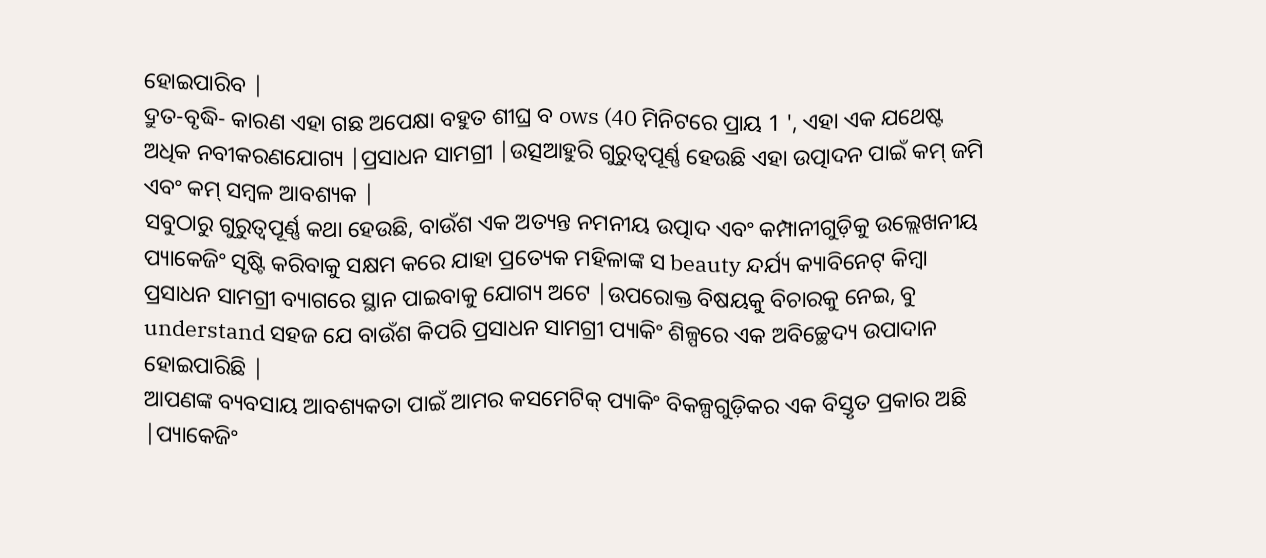ହୋଇପାରିବ |
ଦ୍ରୁତ-ବୃଦ୍ଧି- କାରଣ ଏହା ଗଛ ଅପେକ୍ଷା ବହୁତ ଶୀଘ୍ର ବ ows (40 ମିନିଟରେ ପ୍ରାୟ 1 ', ଏହା ଏକ ଯଥେଷ୍ଟ ଅଧିକ ନବୀକରଣଯୋଗ୍ୟ |ପ୍ରସାଧନ ସାମଗ୍ରୀ |ଉତ୍ସଆହୁରି ଗୁରୁତ୍ୱପୂର୍ଣ୍ଣ ହେଉଛି ଏହା ଉତ୍ପାଦନ ପାଇଁ କମ୍ ଜମି ଏବଂ କମ୍ ସମ୍ବଳ ଆବଶ୍ୟକ |
ସବୁଠାରୁ ଗୁରୁତ୍ୱପୂର୍ଣ୍ଣ କଥା ହେଉଛି, ବାଉଁଶ ଏକ ଅତ୍ୟନ୍ତ ନମନୀୟ ଉତ୍ପାଦ ଏବଂ କମ୍ପାନୀଗୁଡ଼ିକୁ ଉଲ୍ଲେଖନୀୟ ପ୍ୟାକେଜିଂ ସୃଷ୍ଟି କରିବାକୁ ସକ୍ଷମ କରେ ଯାହା ପ୍ରତ୍ୟେକ ମହିଳାଙ୍କ ସ beauty ନ୍ଦର୍ଯ୍ୟ କ୍ୟାବିନେଟ୍ କିମ୍ବା ପ୍ରସାଧନ ସାମଗ୍ରୀ ବ୍ୟାଗରେ ସ୍ଥାନ ପାଇବାକୁ ଯୋଗ୍ୟ ଅଟେ |ଉପରୋକ୍ତ ବିଷୟକୁ ବିଚାରକୁ ନେଇ, ବୁ understand ସହଜ ଯେ ବାଉଁଶ କିପରି ପ୍ରସାଧନ ସାମଗ୍ରୀ ପ୍ୟାକିଂ ଶିଳ୍ପରେ ଏକ ଅବିଚ୍ଛେଦ୍ୟ ଉପାଦାନ ହୋଇପାରିଛି |
ଆପଣଙ୍କ ବ୍ୟବସାୟ ଆବଶ୍ୟକତା ପାଇଁ ଆମର କସମେଟିକ୍ ପ୍ୟାକିଂ ବିକଳ୍ପଗୁଡ଼ିକର ଏକ ବିସ୍ତୃତ ପ୍ରକାର ଅଛି |ପ୍ୟାକେଜିଂ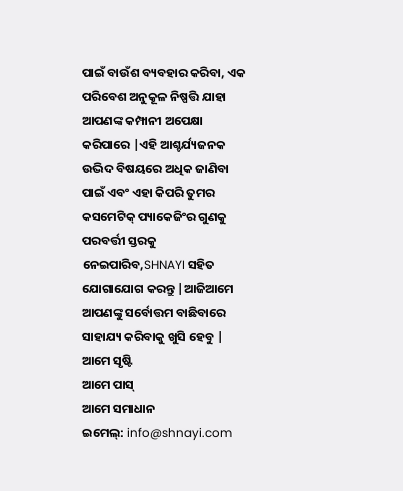ପାଇଁ ବାଉଁଶ ବ୍ୟବହାର କରିବା, ଏକ ପରିବେଶ ଅନୁକୂଳ ନିଷ୍ପତ୍ତି ଯାହା ଆପଣଙ୍କ କମ୍ପାନୀ ଅପେକ୍ଷା କରିପାରେ |ଏହି ଆଶ୍ଚର୍ଯ୍ୟଜନକ ଉଦ୍ଭିଦ ବିଷୟରେ ଅଧିକ ଜାଣିବା ପାଇଁ ଏବଂ ଏହା କିପରି ତୁମର କସମେଟିକ୍ ପ୍ୟାକେଜିଂର ଗୁଣକୁ ପରବର୍ତ୍ତୀ ସ୍ତରକୁ ନେଇପାରିବ,SHNAYI ସହିତ ଯୋଗାଯୋଗ କରନ୍ତୁ |ଆଜିଆମେ ଆପଣଙ୍କୁ ସର୍ବୋତ୍ତମ ବାଛିବାରେ ସାହାଯ୍ୟ କରିବାକୁ ଖୁସି ହେବୁ |
ଆମେ ସୃଷ୍ଟି
ଆମେ ପାସ୍
ଆମେ ସମାଧାନ
ଇମେଲ୍: info@shnayi.com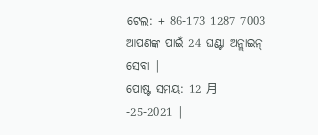ଟେଲ: + 86-173 1287 7003
ଆପଣଙ୍କ ପାଇଁ 24 ଘଣ୍ଟା ଅନ୍ଲାଇନ୍ ସେବା |
ପୋଷ୍ଟ ସମୟ: 12 月 -25-2021 |